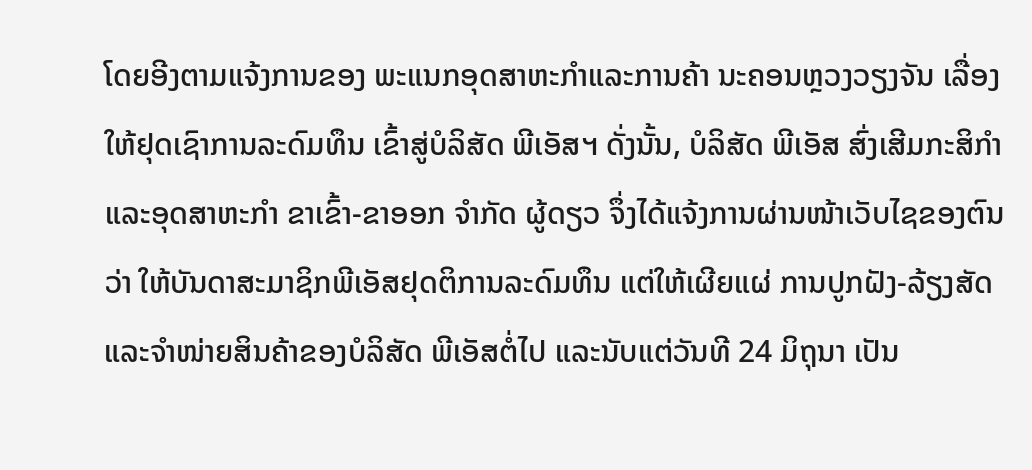ໂດຍອີງຕາມແຈ້ງການຂອງ ພະແນກອຸດສາຫະກຳແລະການຄ້າ ນະຄອນຫຼວງວຽງຈັນ ເລື່ອງໃຫ້ຢຸດເຊົາການລະດົມທຶນ ເຂົ້າສູ່ບໍລິສັດ ພີເອັສຯ ດັ່ງນັ້ນ, ບໍລິສັດ ພີເອັສ ສົ່ງເສີມກະສິກຳ ແລະອຸດສາຫະກຳ ຂາເຂົ້າ-ຂາອອກ ຈຳກັດ ຜູ້ດຽວ ຈຶ່ງໄດ້ແຈ້ງການຜ່ານໜ້າເວັບໄຊຂອງຕົນວ່າ ໃຫ້ບັນດາສະມາຊິກພີເອັສຢຸດຕິການລະດົມທຶນ ແຕ່ໃຫ້ເຜີຍແຜ່ ການປູກຝັງ-ລ້ຽງສັດ ແລະຈຳໜ່າຍສິນຄ້າຂອງບໍລິສັດ ພີເອັສຕໍ່ໄປ ແລະນັບແຕ່ວັນທີ 24 ມິຖຸນາ ເປັນ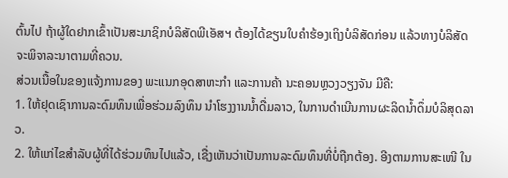ຕົ້ນໄປ ຖ້າຜູ້ໃດຢາກເຂົ້າເປັນສະມາຊິກບໍລິສັດພີເອັສຯ ຕ້ອງໄດ້ຂຽນໃບຄຳຮ້ອງເຖິງບໍລິສັດກ່ອນ ແລ້ວທາງບໍລິສັດ ຈະພິຈາລະນາຕາມທີ່ຄວນ.
ສ່ວນເນື້ອໃນຂອງແຈ້ງການຂອງ ພະແນກອຸດສາຫະກຳ ແລະການຄ້າ ນະຄອນຫຼວງວຽງຈັນ ມີຄື:
1. ໃຫ້ຢຸດເຊົາການລະດົມທຶນເພື່ອຮ່ວມລົງທຶນ ນຳໂຮງງານນ້ຳດື່ມລາວ, ໃນການດຳເນີນການຜະລິດນ້ຳດຶ່ມບໍລິສຸດລາວ.
2. ໃຫ້ແກ່ໄຂສຳລັບຜູ້ທີ່ໄດ້ຮ່ວມທຶນໄປແລ້ວ, ເຊື່ງເຫັນວ່າເປັນການລະດົມທຶນທີ່ບໍ່ຖືກຕ້ອງ. ອີງຕາມການສະເໜີ ໃນ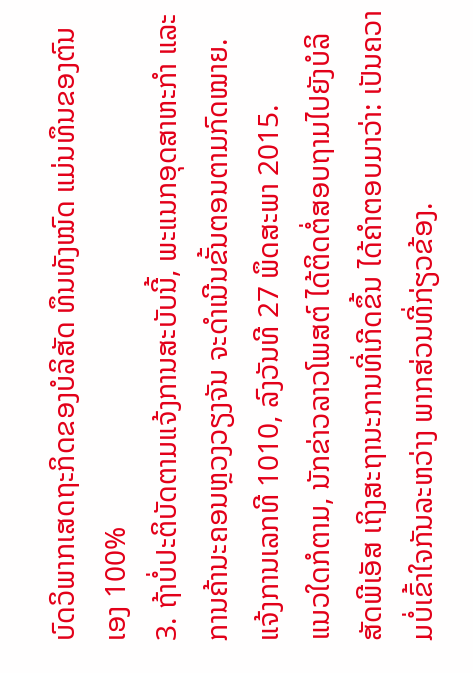ບົດວິພາກເສດຖະກິດຂອງບໍລິສັດ ທຶນທັງໝົດ ແມ່ນທຶນຂອງຕົນເອງ 100%
3. ຖ້າບໍ່ປະຕິບັດຕາມແຈ້ງການສະບັບນີ້, ພະແນກອຸດສາຫະກຳ ແລະ ການຄ້ານະຄອນຫຼວງວຽງຈັນ ຈະດຳເນີນຂັ້ນຕອນຕາມກົດໝາຍ.
ແຈ້ງການເລກທີ 1010, ລົງວັນທີ 27 ພຶດສະພາ 2015.
ແນວໃດກໍຕາມ, ນັກຂ່າວລາວໂພສຕ໌ ໄດ້ຕິດຕໍ່ສອບຖາມໄປຍັງບໍລິສັດພີເອັສ ເຖິງສະຖານະການທີ່ເກີດຂຶ້ນ ໄດ້ຄຳຕອບມາວ່າ: ເປັນຄວາມບໍ່ເຂົ້າໃຈກັນລະຫວ່າງ ພາກສ່ວນທີ່ກ່ຽວຂ້ອງ.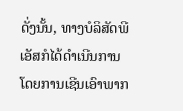ດັ່ງນັ້ນ, ທາງບໍລິສັດພີເອັສກໍໄດ້ດຳເນີນການ ໂດຍການເຊີນເອົາພາກ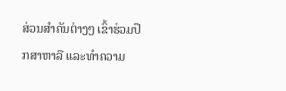ສ່ວນສຳຄັນຕ່າງໆ ເຂົ້າຮ່ວມປຶກສາຫາລື ແລະທຳຄວາມ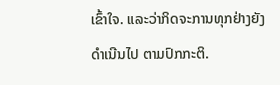ເຂົ້າໃຈ. ແລະວ່າກິດຈະການທຸກຢ່າງຍັງດຳເນີນໄປ ຕາມປົກກະຕິ.